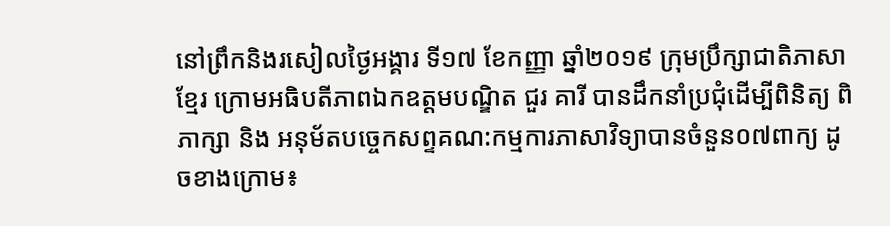នៅព្រឹកនិងរសៀលថ្ងៃអង្គារ ទី១៧ ខែកញ្ញា ឆ្នាំ២០១៩ ក្រុមប្រឹក្សាជាតិភាសាខ្មែរ ក្រោមអធិបតីភាពឯកឧត្តមបណ្ឌិត ជួរ គារី បានដឹកនាំប្រជុំដើម្បីពិនិត្យ ពិភាក្សា និង អនុម័តបច្ចេកសព្ទគណ:កម្មការភាសាវិទ្យាបានចំនួន០៧ពាក្យ ដូចខាងក្រោម៖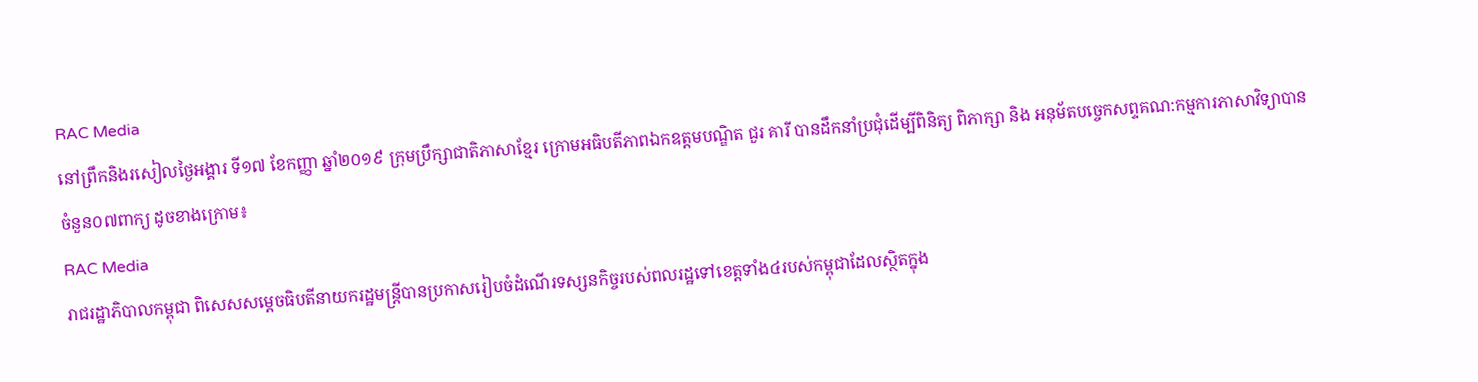RAC Media
នៅព្រឹកនិងរសៀលថ្ងៃអង្គារ ទី១៧ ខែកញ្ញា ឆ្នាំ២០១៩ ក្រុមប្រឹក្សាជាតិភាសាខ្មែរ ក្រោមអធិបតីភាពឯកឧត្តមបណ្ឌិត ជួរ គារី បានដឹកនាំប្រជុំដើម្បីពិនិត្យ ពិភាក្សា និង អនុម័តបច្ចេកសព្ទគណ:កម្មការភាសាវិទ្យាបានចំនួន០៧ពាក្យ ដូចខាងក្រោម៖
RAC Media
រាជរដ្ឋាភិបាលកម្ពុជា ពិសេសសម្ដេចធិបតីនាយករដ្ឋមន្ត្រីបានប្រកាសរៀបចំដំណើរទស្សនកិច្ចរបស់ពលរដ្ឋទៅខេត្តទាំង៤របស់កម្ពុជាដែលស្ថិតក្នុង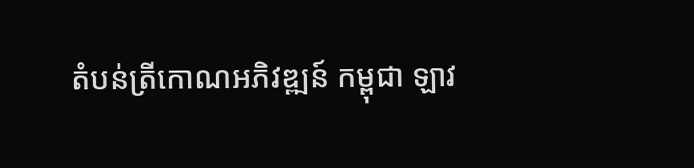តំបន់ត្រីកោណអភិវឌ្ឍន៍ កម្ពុជា ឡាវ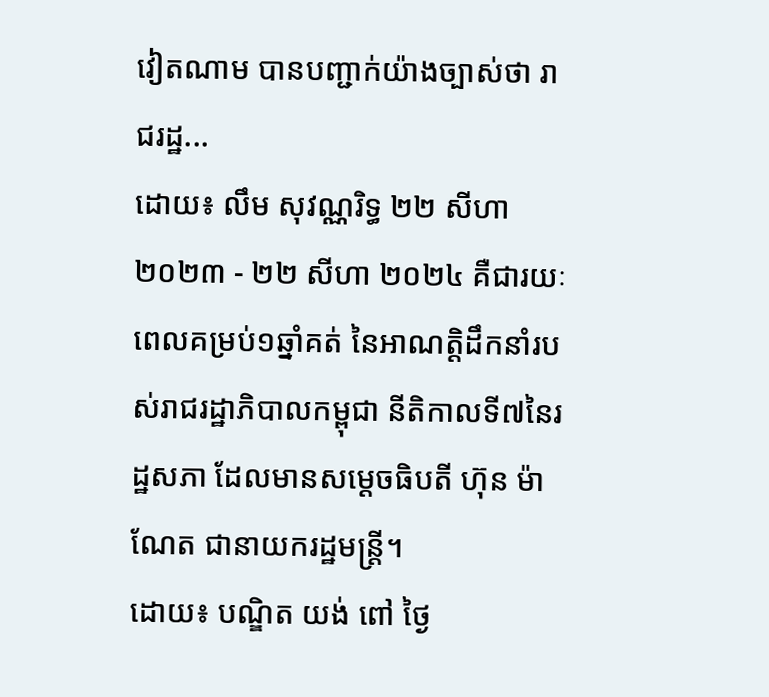វៀតណាម បានបញ្ជាក់យ៉ាងច្បាស់ថា រាជរដ្ឋ...
ដោយ៖ លឹម សុវណ្ណរិទ្ធ ២២ សីហា ២០២៣ - ២២ សីហា ២០២៤ គឺជារយៈពេលគម្រប់១ឆ្នាំគត់ នៃអាណត្តិដឹកនាំរបស់រាជរដ្ឋាភិបាលកម្ពុជា នីតិកាលទី៧នៃរដ្ឋសភា ដែលមានសម្ដេចធិបតី ហ៊ុន ម៉ាណែត ជានាយករដ្ឋមន្ត្រី។
ដោយ៖ បណ្ឌិត យង់ ពៅ ថ្ងៃ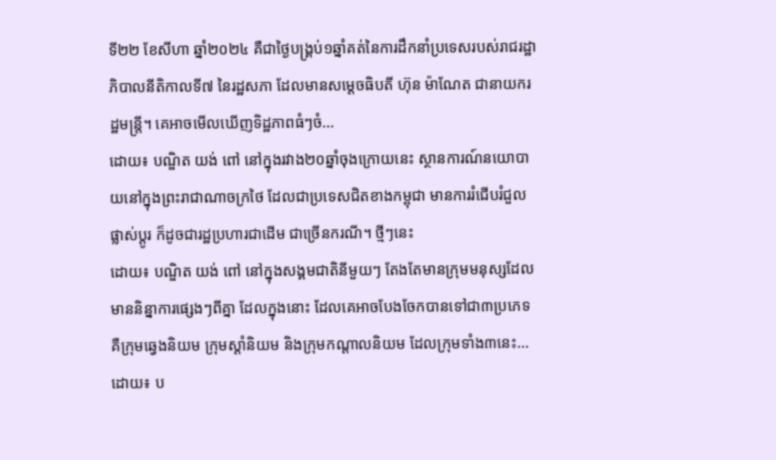ទី២២ ខែសីហា ឆ្នាំ២០២៤ គឺជាថ្ងៃបង្គ្រប់១ឆ្នាំគត់នៃការដឹកនាំប្រទេសរបស់រាជរដ្ឋាភិបាលនីតិកាលទី៧ នៃរដ្ឋសភា ដែលមានសម្ដេចធិបតី ហ៊ុន ម៉ាណែត ជានាយករដ្ឋមន្ត្រី។ គេអាចមើលឃើញទិដ្ឋភាពធំៗចំ...
ដោយ៖ បណ្ឌិត យង់ ពៅ នៅក្នុងរវាង២០ឆ្នាំចុងក្រោយនេះ ស្ថានការណ៍នយោបាយនៅក្នុងព្រះរាជាណាចក្រថៃ ដែលជាប្រទេសជិតខាងកម្ពុជា មានការរំជើបរំជួល ផ្លាស់ប្ដូរ ក៏ដូចជារដ្ឋប្រហារជាដើម ជាច្រើនករណី។ ថ្មីៗនេះ
ដោយ៖ បណ្ឌិត យង់ ពៅ នៅក្នុងសង្គមជាតិនីមួយៗ តែងតែមានក្រុមមនុស្សដែលមាននិន្នាការផ្សេងៗពីគ្នា ដែលក្នុងនោះ ដែលគេអាចបែងចែកបានទៅជា៣ប្រភេទគឺក្រុមឆ្វេងនិយម ក្រុមស្ដាំនិយម និងក្រុមកណ្ដាលនិយម ដែលក្រុមទាំង៣នេះ...
ដោយ៖ ប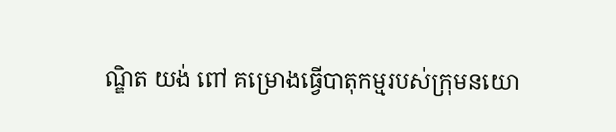ណ្ឌិត យង់ ពៅ គម្រោងធ្វើបាតុកម្មរបស់ក្រុមនយោ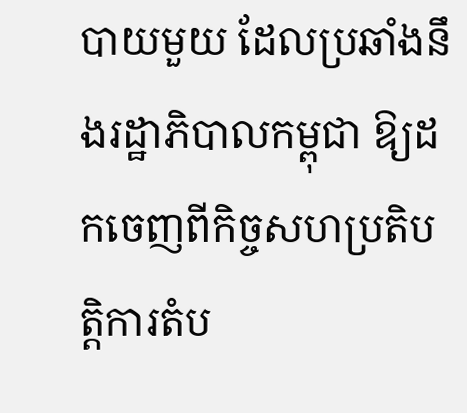បាយមួយ ដែលប្រឆាំងនឹងរដ្ឋាភិបាលកម្ពុជា ឱ្យដកចេញពីកិច្ចសហប្រតិបត្តិការតំប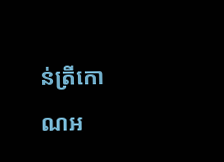ន់ត្រីកោណអ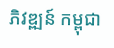ភិវឌ្ឍន៍ កម្ពុជា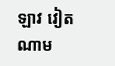ឡាវ វៀតណាម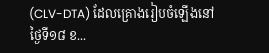(CLV-DTA) ដែលគ្រោងរៀបចំឡើងនៅថ្ងៃទី១៨ ខ...